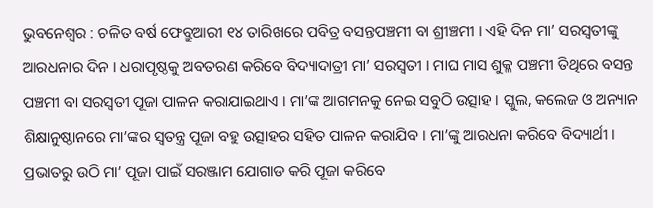ଭୁବନେଶ୍ୱର : ଚଳିତ ବର୍ଷ ଫେବ୍ରୁଆରୀ ୧୪ ତାରିଖରେ ପବିତ୍ର ବସନ୍ତପଞ୍ଚମୀ ବା ଶ୍ରୀଞ୍ଚମୀ । ଏହି ଦିନ ମା’ ସରସ୍ବତୀଙ୍କୁ ଆରଧନାର ଦିନ । ଧରାପୃଷ୍ଠକୁ ଅବତରଣ କରିବେ ବିଦ୍ୟାଦାତ୍ରୀ ମା’ ସରସ୍ବତୀ । ମାଘ ମାସ ଶୁକ୍ଳ ପଞ୍ଚମୀ ତିଥିରେ ବସନ୍ତ ପଞ୍ଚମୀ ବା ସରସ୍ବତୀ ପୂଜା ପାଳନ କରାଯାଇଥାଏ । ମା’ଙ୍କ ଆଗମନକୁ ନେଇ ସବୁଠି ଉତ୍ସାହ । ସ୍କୁଲ, କଲେଜ ଓ ଅନ୍ୟାନ ଶିକ୍ଷାନୁଷ୍ଠାନରେ ମା’ଙ୍କର ସ୍ବତନ୍ତ୍ର ପୂଜା ବହୁ ଉତ୍ସାହର ସହିତ ପାଳନ କରାଯିବ । ମା’ଙ୍କୁ ଆରଧନା କରିବେ ବିଦ୍ୟାର୍ଥୀ । ପ୍ରଭାତରୁ ଉଠି ମା’ ପୂଜା ପାଇଁ ସରଞ୍ଜାମ ଯୋଗାଡ କରି ପୂଜା କରିବେ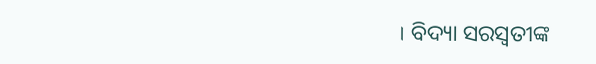। ବିଦ୍ୟା ସରସ୍ବତୀଙ୍କ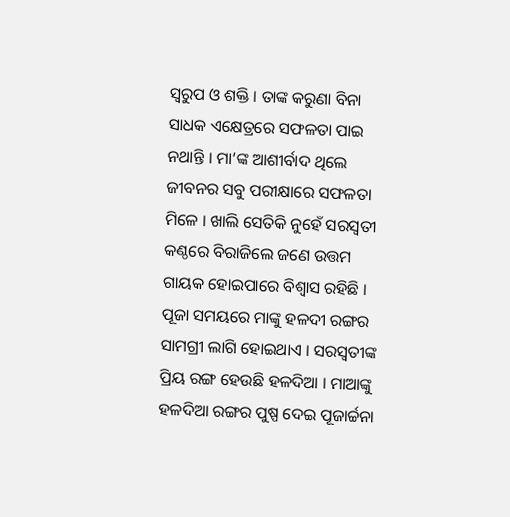ସ୍ବରୁପ ଓ ଶକ୍ତି । ତାଙ୍କ କରୁଣା ବିନା ସାଧକ ଏକ୍ଷେତ୍ରରେ ସଫଳତା ପାଇ ନଥାନ୍ତି । ମା’ଙ୍କ ଆଶୀର୍ବାଦ ଥିଲେ ଜୀବନର ସବୁ ପରୀକ୍ଷାରେ ସଫଳତା ମିଳେ । ଖାଲି ସେତିକି ନୁହେଁ ସରସ୍ବତୀ କଣ୍ଠରେ ବିରାଜିଲେ ଜଣେ ଉତ୍ତମ ଗାୟକ ହୋଇପାରେ ବିଶ୍ବାସ ରହିଛି । ପୂଜା ସମୟରେ ମାଙ୍କୁ ହଳଦୀ ରଙ୍ଗର ସାମଗ୍ରୀ ଲାଗି ହୋଇଥାଏ । ସରସ୍ବତୀଙ୍କ ପ୍ରିୟ ରଙ୍ଗ ହେଉଛି ହଳଦିଆ । ମାଆଙ୍କୁ ହଳଦିଆ ରଙ୍ଗର ପୁଷ୍ପ ଦେଇ ପୂଜାର୍ଚ୍ଚନା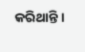କରିଥାନ୍ତି ।